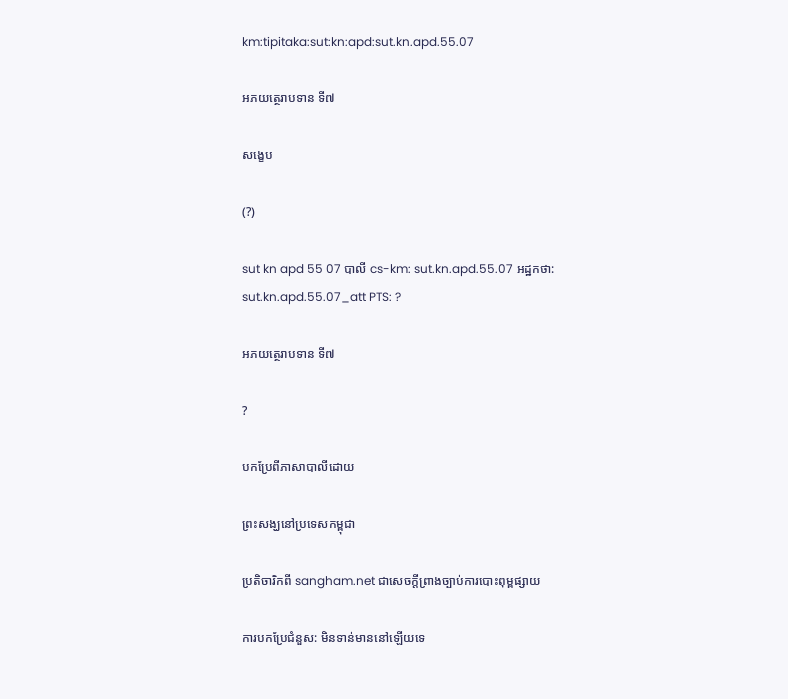km:tipitaka:sut:kn:apd:sut.kn.apd.55.07

អភយត្ថេរាបទាន ទី៧

សង្ខេប

(?)

sut kn apd 55 07 បាលី cs-km: sut.kn.apd.55.07 អដ្ឋកថា: sut.kn.apd.55.07_att PTS: ?

អភយត្ថេរាបទាន ទី៧

?

បកប្រែពីភាសាបាលីដោយ

ព្រះសង្ឃនៅប្រទេសកម្ពុជា

ប្រតិចារិកពី sangham.net ជាសេចក្តីព្រាងច្បាប់ការបោះពុម្ពផ្សាយ

ការបកប្រែជំនួស: មិនទាន់មាននៅឡើយទេ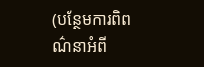(បន្ថែមការពិពណ៌នាអំពី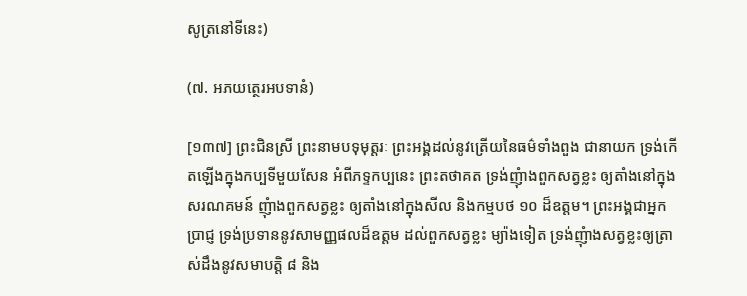សូត្រនៅទីនេះ)

(៧. អភយត្ថេរអបទានំ)

[១៣៧] ព្រះជិនស្រី ព្រះនាមបទុមុត្តរៈ ព្រះអង្គដល់នូវត្រើយនៃធម៌ទាំងពួង ជានាយក ទ្រង់កើតឡើងក្នុងកប្បទីមួយសែន អំពីភទ្ទកប្បនេះ ព្រះតថាគត ទ្រង់ញុំាងពួកសត្វខ្លះ ឲ្យតាំងនៅក្នុងសរណគមន៍ ញុំាងពួកសត្វខ្លះ ឲ្យតាំងនៅក្នុងសីល និងកម្មបថ ១០ ដ៏ឧត្តម។ ព្រះអង្គជាអ្នកប្រាជ្ញ ទ្រង់ប្រទាននូវសាមញ្ញផលដ៏ឧត្តម ដល់ពួកសត្វខ្លះ ម្យ៉ាងទៀត ទ្រង់ញុំាងសត្វខ្លះឲ្យត្រាស់ដឹងនូវសមាបត្តិ ៨ និង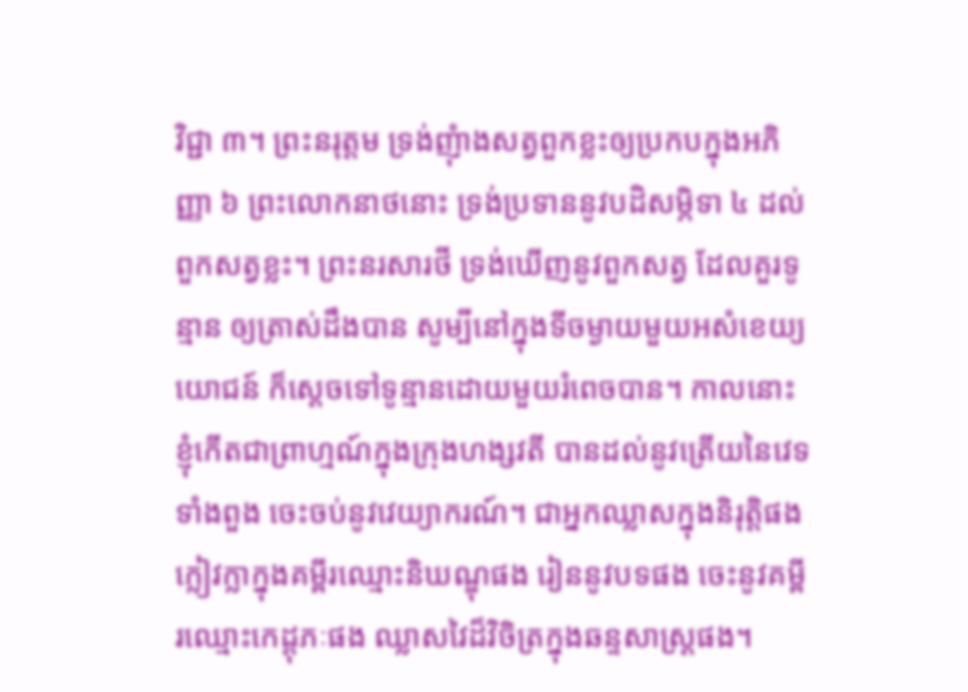វិជ្ជា ៣។ ព្រះនរុត្តម ទ្រង់ញុំាងសត្វពួកខ្លះឲ្យប្រកបក្នុងអភិញ្ញា ៦ ព្រះលោកនាថនោះ ទ្រង់ប្រទាននូវបដិសម្ភិទា ៤ ដល់ពួកសត្វខ្លះ។ ព្រះនរសារថី ទ្រង់ឃើញនូវពួកសត្វ ដែលគួរទូន្មាន ឲ្យត្រាស់ដឹងបាន សូម្បីនៅក្នុងទីចម្ងាយមួយអសំខេយ្យយោជន៍ ក៏ស្តេចទៅទូន្មានដោយមួយរំពេចបាន។ កាលនោះ ខ្ញុំកើតជាព្រាហ្មណ៍ក្នុងក្រុងហង្សវតី បានដល់នូវត្រើយនៃវេទទាំងពួង ចេះចប់នូវវេយ្យាករណ៍។ ជាអ្នកឈ្លាសក្នុងនិរុត្តិផង ក្លៀវក្លាក្នុងគម្ពីរឈ្មោះនិឃណ្ឌុផង រៀននូវបទផង ចេះនូវគម្ពីរឈ្មោះកេដ្តុភៈផង ឈ្លាសវៃដ៏វិចិត្រក្នុងឆន្ទសាស្រ្តផង។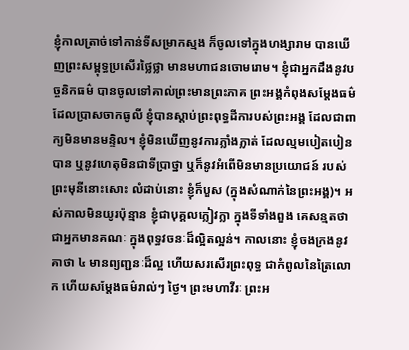ខ្ញុំកាលត្រាច់ទៅកាន់ទីសម្រាកស្មង ក៏ចូលទៅក្នុងហង្សារាម បានឃើញព្រះសម្ពុទ្ធប្រសើរថ្លៃថ្លា មានមហាជនចោមរោម។ ខ្ញុំជាអ្នកដឹងនូវបច្ចនិកធម៌ បានចូលទៅគាល់ព្រះមានព្រះភាគ ព្រះអង្គកំពុងសម្តែងធម៌ ដែលប្រាសចាកធូលី ខ្ញុំបានស្តាប់ព្រះពុទ្ធដីការបស់ព្រះអង្គ ដែលជាពាក្យមិនមានមន្ទិល។ ខ្ញុំមិនឃើញនូវការភ្លាំងភ្លាត់ ដែលល្មមបៀតបៀនបាន ឬនូវហេតុមិនជាទីប្រាថ្នា ឬក៏នូវអំពើមិនមានប្រយោជន៍ របស់ព្រះមុនីនោះសោះ លំដាប់នោះ ខ្ញុំក៏បួស (ក្នុងសំណាក់នៃព្រះអង្គ)។ អស់កាលមិនយូរប៉ុន្មាន ខ្ញុំជាបុគ្គលក្លៀវក្លា ក្នុងទីទាំងពួង គេសន្មតថាជាអ្នកមានគណៈ ក្នុងពុទ្ធវចនៈដ៏ល្អិតល្អន់។ កាលនោះ ខ្ញុំចងក្រងនូវគាថា ៤ មានព្យញ្ជនៈដ៏ល្អ ហើយសរសើរព្រះពុទ្ធ ជាកំពូលនៃត្រៃលោក ហើយសម្តែងធម៌រាល់ៗ ថ្ងៃ។ ព្រះមហាវីរៈ ព្រះអ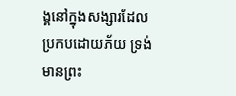ង្គនៅក្នុងសង្សារដែលប្រកបដោយភ័យ ទ្រង់មានព្រះ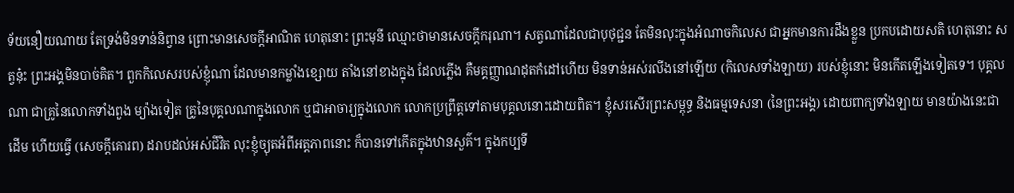ទ័យនឿយណាយ តែទ្រង់មិនទាន់និព្វាន ព្រោះមានសេចក្តីអាណិត ហេតុនោះ ព្រះមុនី ឈ្មោះថាមានសេចក្តីករុណា។ សត្វណាដែលជាបុថុជ្ជន តែមិនលុះក្នុងអំណាចកិលេស ជាអ្នកមានការដឹងខ្លួន ប្រកបដោយសតិ ហេតុនោះ សត្វនុ៎ះ ព្រះអង្គមិនបាច់គិត។ ពួកកិលេសរបស់ខ្ញុំណា ដែលមានកម្លាំងខ្សោយ តាំងនៅខាងក្នុង ដែលភ្លើង គឺមគ្គញ្ញាណដុតកំដៅហើយ មិនទាន់អស់រលីងនៅឡើយ (កិលេសទាំងឡាយ) របស់ខ្ញុំនោះ មិនកើតឡើងទៀតទេ។ បុគ្គលណា ជាគ្រូនៃលោកទាំងពួង ម្យ៉ាងទៀត គ្រូនៃបុគ្គលណាក្នុងលោក ឬជាអាចារ្យក្នុងលោក លោកប្រព្រឹត្តទៅតាមបុគ្គលនោះដោយពិត។ ខ្ញុំសរសើរព្រះសម្ពុទ្ធ និងធម្មទេសនា (នៃព្រះអង្គ) ដោយពាក្យទាំងឡាយ មានយ៉ាងនេះជាដើម ហើយធ្វើ (សេចក្តីគោរព) ដរាបដល់អស់ជីវិត លុះខ្ញុំច្យុតអំពីអត្តភាពនោះ ក៏បានទៅកើតក្នុងឋានសួគ៌។ ក្នុងកប្បទី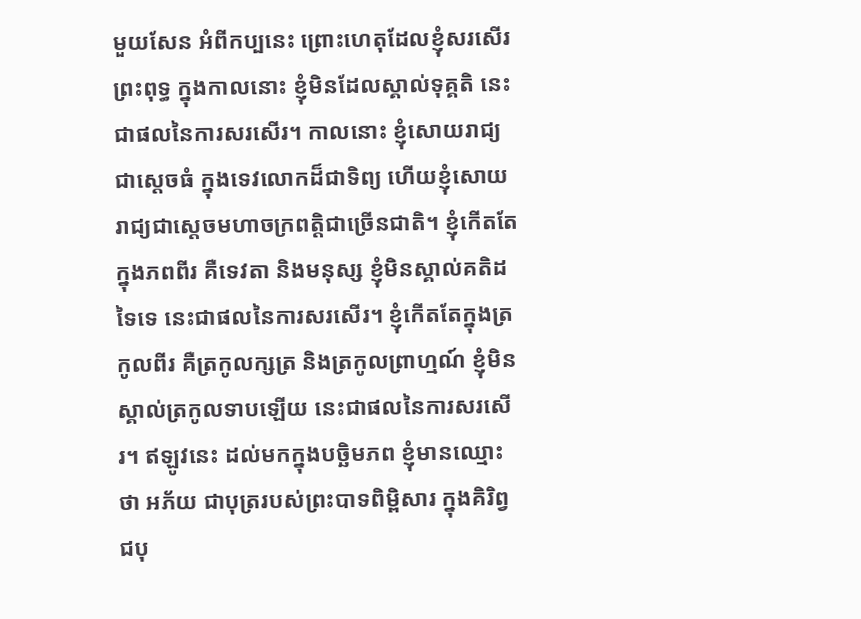មួយសែន អំពីកប្បនេះ ព្រោះហេតុដែលខ្ញុំសរសើរព្រះពុទ្ធ ក្នុងកាលនោះ ខ្ញុំមិនដែលស្គាល់ទុគ្គតិ នេះជាផលនៃការសរសើរ។ កាលនោះ ខ្ញុំសោយរាជ្យជាស្តេចធំ ក្នុងទេវលោកដ៏ជាទិព្យ ហើយខ្ញុំសោយរាជ្យជាស្តេចមហាចក្រពត្តិជាច្រើនជាតិ។ ខ្ញុំកើតតែក្នុងភពពីរ គឺទេវតា និងមនុស្ស ខ្ញុំមិនស្គាល់គតិដទៃទេ នេះជាផលនៃការសរសើរ។ ខ្ញុំកើតតែក្នុងត្រកូលពីរ គឺត្រកូលក្សត្រ និងត្រកូលព្រាហ្មណ៍ ខ្ញុំមិនស្គាល់ត្រកូលទាបឡើយ នេះជាផលនៃការសរសើរ។ ឥឡូវនេះ ដល់មកក្នុងបច្ឆិមភព ខ្ញុំមានឈ្មោះថា អភ័យ ជាបុត្ររបស់ព្រះបាទពិម្ពិសារ ក្នុងគិរិព្វជបុ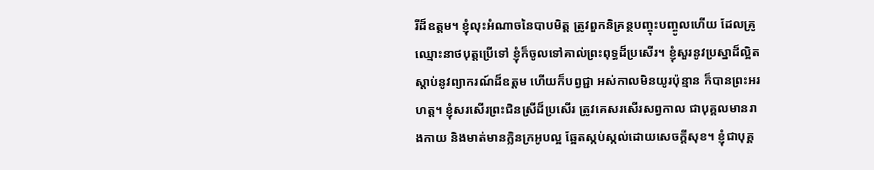រីដ៏ឧត្តម។ ខ្ញុំលុះអំណាចនៃបាបមិត្ត ត្រូវពួកនិគ្រន្ថបញ្ចុះបញ្ចូលហើយ ដែលគ្រូឈ្មោះនាថបុត្តប្រើទៅ ខ្ញុំក៏ចូលទៅគាល់ព្រះពុទ្ធដ៏ប្រសើរ។ ខ្ញុំសួរនូវប្រស្នាដ៏ល្អិត ស្តាប់នូវព្យាករណ៍ដ៏ឧត្តម ហើយក៏បព្វជ្ជា អស់កាលមិនយូរប៉ុន្មាន ក៏បានព្រះអរហត្ត។ ខ្ញុំសរសើរព្រះជិនស្រីដ៏ប្រសើរ ត្រូវគេសរសើរសព្វកាល ជាបុគ្គលមានរាងកាយ និងមាត់មានក្លិនក្រអូបល្អ ឆ្អែតស្កប់ស្កល់ដោយសេចក្តីសុខ។ ខ្ញុំជាបុគ្គ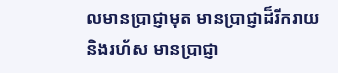លមានប្រាជ្ញាមុត មានប្រាជ្ញាដ៏រីករាយ និងរហ័ស មានប្រាជ្ញា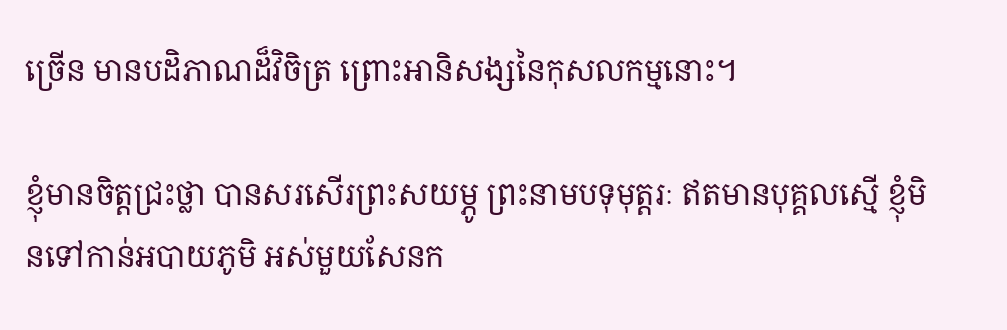ច្រើន មានបដិភាណដ៏វិចិត្រ ព្រោះអានិសង្សនៃកុសលកម្មនោះ។

ខ្ញុំមានចិត្តជ្រះថ្លា បានសរសើរព្រះសយម្ភូ ព្រះនាមបទុមុត្តរៈ ឥតមានបុគ្គលសើ្ម ខ្ញុំមិនទៅកាន់អបាយភូមិ អស់មួយសែនក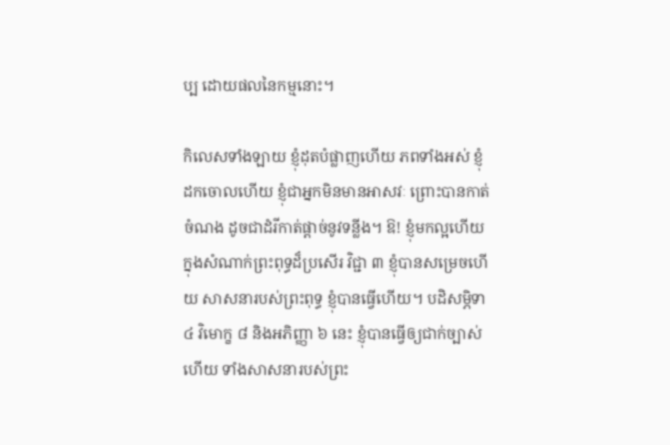ប្ប ដោយផលនៃកម្មនោះ។

កិលេសទាំងឡាយ ខ្ញុំដុតបំផ្លាញហើយ ភពទាំងអស់ ខ្ញុំដកចោលហើយ ខ្ញុំជាអ្នកមិនមានអាសវៈ ព្រោះបានកាត់ចំណង ដូចជាដំរីកាត់ផ្តាច់នូវទន្លីង។ ឱ! ខ្ញុំមកល្អហើយ ក្នុងសំណាក់ព្រះពុទ្ធដ៏ប្រសើរ វិជ្ជា ៣ ខ្ញុំបានសម្រេចហើយ សាសនារបស់ព្រះពុទ្ធ ខ្ញុំបានធ្វើហើយ។ បដិសម្ភិទា ៤ វិមោក្ខ ៨ និងអភិញ្ញា ៦ នេះ ខ្ញុំបានធ្វើឲ្យជាក់ច្បាស់ហើយ ទាំងសាសនារបស់ព្រះ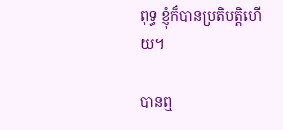ពុទ្ធ ខ្ញុំក៏បានប្រតិបត្តិហើយ។

បានឮ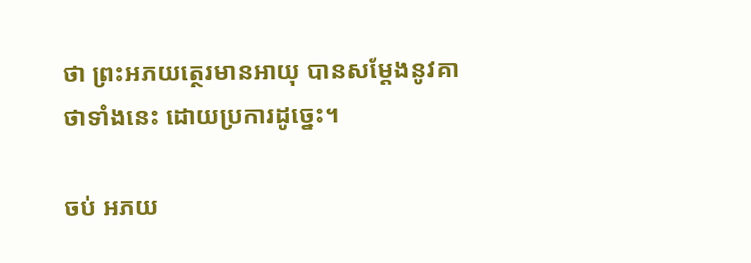ថា ព្រះអភយត្ថេរមានអាយុ បានសម្តែងនូវគាថាទាំងនេះ ដោយប្រការដូច្នេះ។

ចប់ អភយ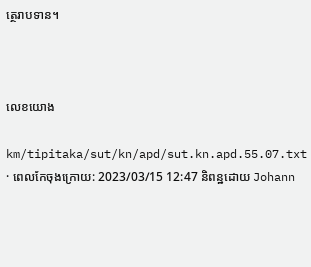ត្ថេរាបទាន។



លេខយោង

km/tipitaka/sut/kn/apd/sut.kn.apd.55.07.txt · ពេលកែចុងក្រោយ: 2023/03/15 12:47 និពន្ឋដោយ Johann